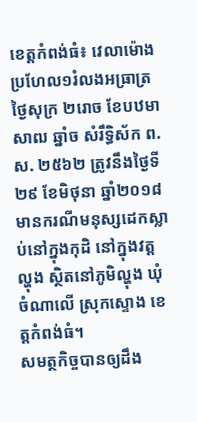ខេត្តកំពង់ធំ៖ វេលាម៉ោងប្រហែល១រំលងអធ្រាត្រ ថ្ងៃសុក្រ ២រោច ខែបឋមាសាឍ ឆ្នាំច សំរឹទ្ធិស័ក ព.ស. ២៥៦២ ត្រូវនឹងថ្ងៃទី២៩ ខែមិថុនា ឆ្នាំ២០១៨ មានករណីមនុស្សដេកស្លាប់នៅក្នុងកុដិ នៅក្នុងវត្ត ល្ហុង ស្ថិតនៅភូមិល្ហុង ឃុំ ចំណាលើ ស្រុកស្ទោង ខេត្តកំពង់ធំ។
សមត្ថកិច្ចបានឲ្យដឹង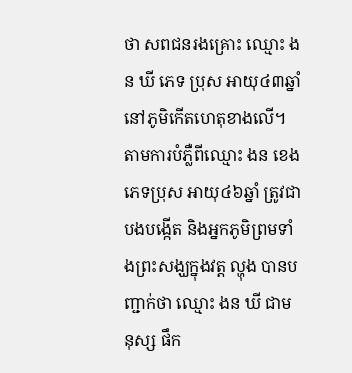ថា សពជនរងគ្រោះ ឈ្មោះ ងន ឃី ភេទ ប្រុស អាយុ៤៣ឆ្នាំ នៅភូមិកើតហេតុខាងលើ។
តាមការបំភ្លឺពីឈ្មោះ ងន ខេង ភេទប្រុស អាយុ៤៦ឆ្នាំ ត្រូវជាបងបង្កើត និងអ្នកភូមិព្រមទាំងព្រះសង្ឃក្នុងវត្ត ល្ហុង បានបញ្ជាក់ថា ឈ្មោះ ងន ឃី ជាមនុស្ស ផឹក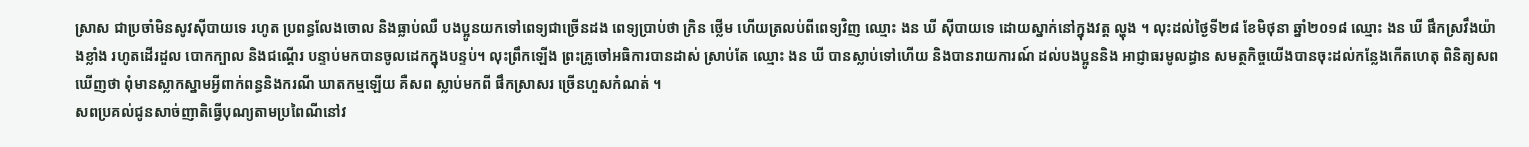ស្រាស ជាប្រចាំមិនសូវស៊ីបាយទេ រហូត ប្រពន្ធលែងចោល និងធ្លាប់ឈឺ បងប្អូនយកទៅពេទ្យជាច្រើនដង ពេទ្យប្រាប់ថា ក្រិន ថ្លើម ហើយត្រលប់ពីពេទ្យវិញ ឈ្មោះ ងន ឃី ស៊ីបាយទេ ដោយស្នាក់នៅក្នុងវត្ត ល្ហុង ។ លុះដល់ថ្ងៃទី២៨ ខែមិថុនា ឆ្នាំ២០១៨ ឈ្មោះ ងន ឃី ផឹកស្រវឹងយ៉ាងខ្លាំង រហូតដើរដួល បោកក្បាល និងជណ្តើរ បន្ទាប់មកបានចូលដេកក្នុងបន្ទប់។ លុះព្រឹកឡើង ព្រះគ្រូចៅអធិការបានដាស់ ស្រាប់តែ ឈ្មោះ ងន ឃី បានស្លាប់ទៅហើយ និងបានរាយការណ៍ ដល់បងប្អូននិង អាជ្ញាធរមូលដ្ធាន សមត្ថកិច្ចយើងបានចុះដល់កន្លែងកើតហេតុ ពិនិត្យសព ឃើញថា ពុំមានស្លាកស្នាមអ្វីពាក់ពន្ធនិងករណី ឃាតកម្មឡើយ គឺសព ស្លាប់មកពី ផឹកស្រាសរ ច្រើនហួសកំណត់ ។
សពប្រគល់ជូនសាច់ញាតិធ្វើបុណ្យតាមប្រពៃណីនៅវ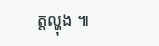ត្តល្ហុង ៕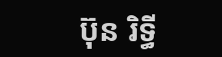ប៊ុន រិទ្ធី